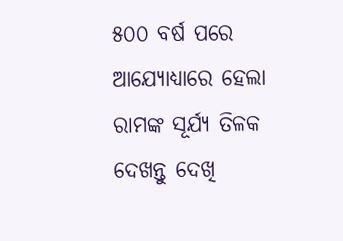୫୦୦ ବର୍ଷ ପରେ ଆଯ୍ୟୋଧ୍ୟାରେ ହେଲା ରାମଙ୍କ ସୂର୍ଯ୍ୟ ତିଳକ ଦେଖନ୍ତୁ ଦେଖି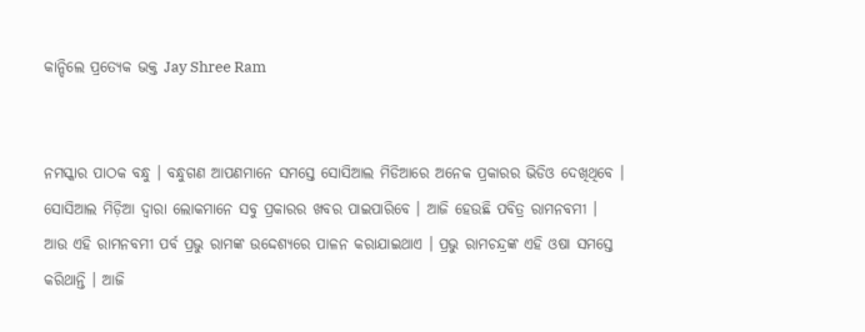କାନ୍ଦିଲେ ପ୍ରତ୍ୟେକ ଭକ୍ତ Jay Shree Ram


ନମସ୍କାର ପାଠକ ବନ୍ଧୁ । ବନ୍ଧୁଗଣ ଆପଣମାନେ ସମସ୍ତେ ସୋସିଆଲ ମିଡିଆରେ ଅନେକ ପ୍ରକାରର ଭିଡିଓ ଦେଖିଥିବେ । ସୋସିଆଲ ମିଡ଼ିଆ ଦ୍ଵାରା ଲୋକମାନେ ସବୁ ପ୍ରକାରର ଖବର ପାଇପାରିବେ । ଆଜି ହେଉଛି ପବିତ୍ର ରାମନବମୀ ।
ଆଉ ଏହି ରାମନବମୀ ପର୍ବ ପ୍ରଭୁ ରାମଙ୍କ ଉଦ୍ଦେଶ୍ୟରେ ପାଳନ କରାଯାଇଥାଏ । ପ୍ରଭୁ ରାମଚନ୍ଦ୍ରଙ୍କ ଏହି ଓଷା ସମସ୍ତେ କରିଥାନ୍ତି । ଆଜି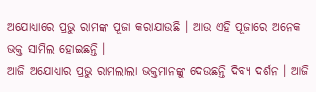ଅଯୋଧ୍ୟାରେ ପ୍ରଭୁ ରାମଙ୍କ ପୂଜା କରାଯାଉଛି । ଆଉ ଏହି ପୂଜାରେ ଅନେକ ଭକ୍ତ ସାମିଲ ହୋଇଛନ୍ତି ।
ଆଜି ଅଯୋଧ୍ୟାର ପ୍ରଭୁ ରାମଲାଲା ଭକ୍ତମାନଙ୍କୁ ଦେଉଛନ୍ତି ଦିବ୍ୟ ଦର୍ଶନ । ଆଜି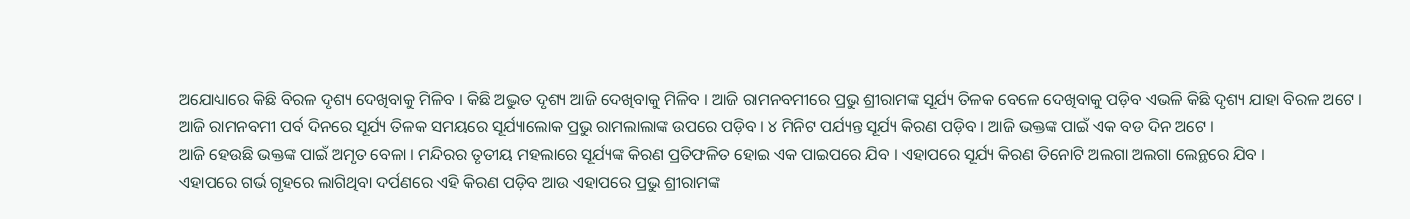ଅଯୋଧ୍ୟାରେ କିଛି ବିରଳ ଦୃଶ୍ୟ ଦେଖିବାକୁ ମିଳିବ । କିଛି ଅଦ୍ଭୁତ ଦୃଶ୍ୟ ଆଜି ଦେଖିବାକୁ ମିଳିବ । ଆଜି ରାମନବମୀରେ ପ୍ରଭୁ ଶ୍ରୀରାମଙ୍କ ସୂର୍ଯ୍ୟ ତିଳକ ବେଳେ ଦେଖିବାକୁ ପଡ଼ିବ ଏଭଳି କିଛି ଦୃଶ୍ୟ ଯାହା ବିରଳ ଅଟେ ।
ଆଜି ରାମନବମୀ ପର୍ବ ଦିନରେ ସୂର୍ଯ୍ୟ ତିଳକ ସମୟରେ ସୂର୍ଯ୍ୟାଲୋକ ପ୍ରଭୁ ରାମଲାଲାଙ୍କ ଉପରେ ପଡ଼ିବ । ୪ ମିନିଟ ପର୍ଯ୍ୟନ୍ତ ସୂର୍ଯ୍ୟ କିରଣ ପଡ଼ିବ । ଆଜି ଭକ୍ତଙ୍କ ପାଇଁ ଏକ ବଡ ଦିନ ଅଟେ ।
ଆଜି ହେଉଛି ଭକ୍ତଙ୍କ ପାଇଁ ଅମୃତ ବେଳା । ମନ୍ଦିରର ତୃତୀୟ ମହଲାରେ ସୂର୍ଯ୍ୟଙ୍କ କିରଣ ପ୍ରତିଫଳିତ ହୋଇ ଏକ ପାଇପରେ ଯିବ । ଏହାପରେ ସୂର୍ଯ୍ୟ କିରଣ ତିନୋଟି ଅଲଗା ଅଲଗା ଲେନ୍ଥରେ ଯିବ ।
ଏହାପରେ ଗର୍ଭ ଗୃହରେ ଲାଗିଥିବା ଦର୍ପଣରେ ଏହି କିରଣ ପଡ଼ିବ ଆଉ ଏହାପରେ ପ୍ରଭୁ ଶ୍ରୀରାମଙ୍କ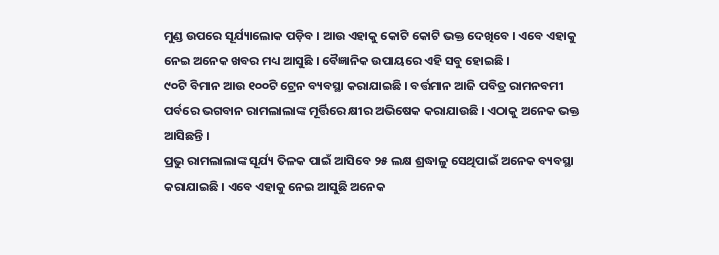ମୁଣ୍ଡ ଉପରେ ସୂର୍ଯ୍ୟାଲୋକ ପଡ଼ିବ । ଆଉ ଏହାକୁ କୋଟି କୋଟି ଭକ୍ତ ଦେଖିବେ । ଏବେ ଏହାକୁ ନେଇ ଅନେକ ଖବର ମଧ୍ୟ ଆସୁଛି । ବୈଜ୍ଞାନିକ ଉପାୟରେ ଏହି ସବୁ ହୋଇଛି ।
୯୦ଟି ବିମାନ ଆଉ ୧୦୦ଟି ଟ୍ରେନ ବ୍ୟବସ୍ଥା କରାଯାଇଛି । ବର୍ତ୍ତମାନ ଆଜି ପବିତ୍ର ରାମନବମୀ ପର୍ବରେ ଭଗବାନ ରାମଲାଲାଙ୍କ ମୂର୍ତ୍ତିରେ କ୍ଷୀର ଅଭିଷେକ କରାଯାଉଛି । ଏଠାକୁ ଅନେକ ଭକ୍ତ ଆସିଛନ୍ତି ।
ପ୍ରଭୁ ରାମଲାଲାଙ୍କ ସୂର୍ଯ୍ୟ ତିଳକ ପାଇଁ ଆସିବେ ୨୫ ଲକ୍ଷ ଶ୍ରଦ୍ଧାଳୁ ସେଥିପାଇଁ ଅନେକ ବ୍ୟବସ୍ଥା କରାଯାଇଛି । ଏବେ ଏହାକୁ ନେଇ ଆସୁଛି ଅନେକ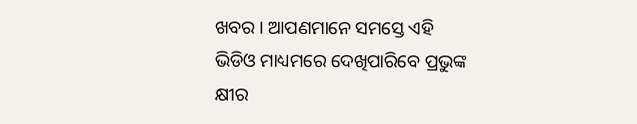ଖବର । ଆପଣମାନେ ସମସ୍ତେ ଏହି ଭିଡିଓ ମାଧ୍ୟମରେ ଦେଖିପାରିବେ ପ୍ରଭୁଙ୍କ କ୍ଷୀର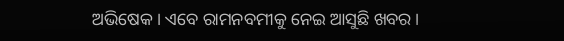ଅଭିଷେକ । ଏବେ ରାମନବମୀକୁ ନେଇ ଆସୁଛି ଖବର ।